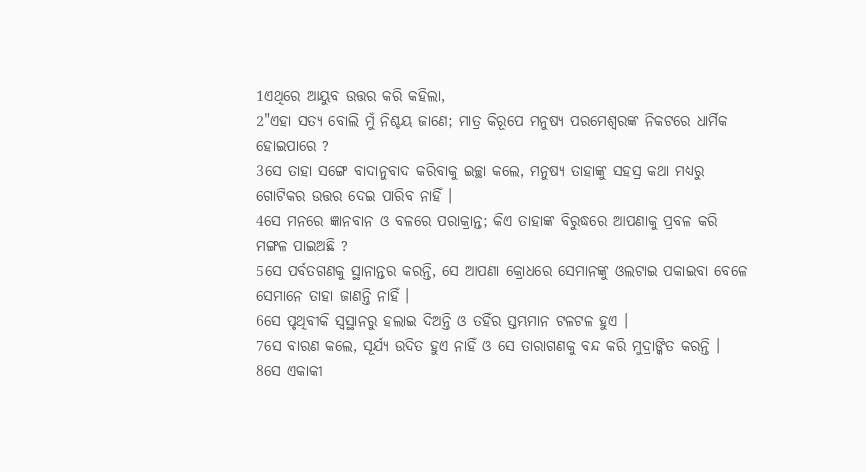1ଏଥିରେ ଆୟୁବ ଉତ୍ତର କରି କହିଲା,
2"ଏହା ସତ୍ୟ ବୋଲି ମୁଁ ନିଶ୍ଚୟ ଜାଣେ; ମାତ୍ର କିରୂପେ ମନୁଷ୍ୟ ପରମେଶ୍ୱରଙ୍କ ନିକଟରେ ଧାର୍ମିକ ହୋଇପାରେ ?
3ସେ ତାହା ସଙ୍ଗେ ବାଦାନୁବାଦ କରିବାକୁ ଇଚ୍ଛା କଲେ, ମନୁଷ୍ୟ ତାହାଙ୍କୁ ସହସ୍ର କଥା ମଧ୍ୟରୁ ଗୋଟିକର ଉତ୍ତର ଦେଇ ପାରିବ ନାହିଁ ।
4ସେ ମନରେ ଜ୍ଞାନବାନ ଓ ବଳରେ ପରାକ୍ରାନ୍ତ; କିଏ ତାହାଙ୍କ ବିରୁଦ୍ଧରେ ଆପଣାକୁ ପ୍ରବଳ କରି ମଙ୍ଗଳ ପାଇଅଛି ?
5ସେ ପର୍ବତଗଣକୁ ସ୍ଥାନାନ୍ତର କରନ୍ତି, ସେ ଆପଣା କ୍ରୋଧରେ ସେମାନଙ୍କୁ ଓଲଟାଇ ପକାଇବା ବେଳେ ସେମାନେ ତାହା ଜାଣନ୍ତି ନାହିଁ ।
6ସେ ପୃଥିବୀକି ସ୍ୱସ୍ଥାନରୁ ହଲାଇ ଦିଅନ୍ତି ଓ ତହିଁର ସ୍ତମ୍ଭମାନ ଟଳଟଳ ହୁଏ ।
7ସେ ବାରଣ କଲେ, ସୂର୍ଯ୍ୟ ଉଦିତ ହୁଏ ନାହିଁ ଓ ସେ ତାରାଗଣକୁ ବନ୍ଦ କରି ମୁଦ୍ରାଙ୍କିତ କରନ୍ତି ।
8ସେ ଏକାକୀ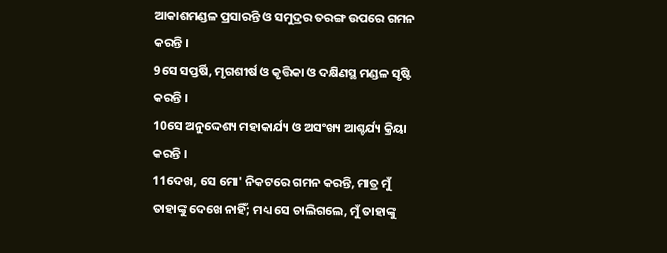ଆକାଶମଣ୍ଡଳ ପ୍ରସାରନ୍ତି ଓ ସମୁଦ୍ରର ତରଙ୍ଗ ଉପରେ ଗମନ କରନ୍ତି ।
9ସେ ସପ୍ତର୍ଷି, ମୃଗଶୀର୍ଷ ଓ କୃତ୍ତିକା ଓ ଦକ୍ଷିଣସ୍ଥ ମଣ୍ଡଳ ସୃଷ୍ଟି କରନ୍ତି ।
10ସେ ଅନୁଦ୍ଦେଶ୍ୟ ମହାକାର୍ଯ୍ୟ ଓ ଅସଂଖ୍ୟ ଆଶ୍ଚର୍ଯ୍ୟ କ୍ରିୟା କରନ୍ତି ।
11ଦେଖ, ସେ ମୋ' ନିକଟରେ ଗମନ କରନ୍ତି, ମାତ୍ର ମୁଁ ତାହାଙ୍କୁ ଦେଖେ ନାହିଁ; ମଧ୍ୟ ସେ ଚାଲିଗଲେ, ମୁଁ ତାହାଙ୍କୁ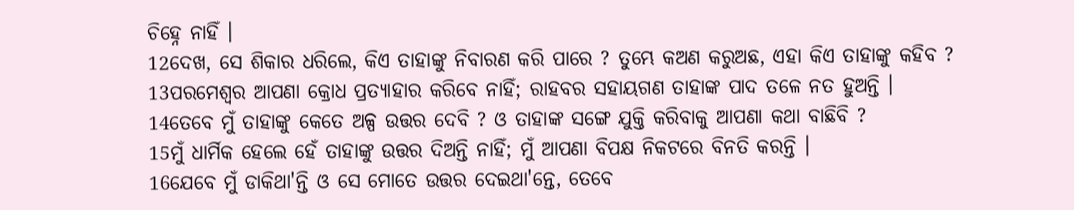ଚିହ୍ନେ ନାହିଁ ।
12ଦେଖ, ସେ ଶିକାର ଧରିଲେ, କିଏ ତାହାଙ୍କୁ ନିବାରଣ କରି ପାରେ ? ତୁମ୍ଭେ କଅଣ କରୁଅଛ, ଏହା କିଏ ତାହାଙ୍କୁ କହିବ ?
13ପରମେଶ୍ୱର ଆପଣା କ୍ରୋଧ ପ୍ରତ୍ୟାହାର କରିବେ ନାହିଁ; ରାହବର ସହାୟଗଣ ତାହାଙ୍କ ପାଦ ତଳେ ନତ ହୁଅନ୍ତି ।
14ତେବେ ମୁଁ ତାହାଙ୍କୁ କେତେ ଅଳ୍ପ ଉତ୍ତର ଦେବି ? ଓ ତାହାଙ୍କ ସଙ୍ଗେ ଯୁକ୍ତି କରିବାକୁ ଆପଣା କଥା ବାଛିବି ?
15ମୁଁ ଧାର୍ମିକ ହେଲେ ହେଁ ତାହାଙ୍କୁ ଉତ୍ତର ଦିଅନ୍ତି ନାହିଁ; ମୁଁ ଆପଣା ବିପକ୍ଷ ନିକଟରେ ବିନତି କରନ୍ତି ।
16ଯେବେ ମୁଁ ଡାକିଥା'ନ୍ତି ଓ ସେ ମୋତେ ଉତ୍ତର ଦେଇଥା'ନ୍ତେ, ତେବେ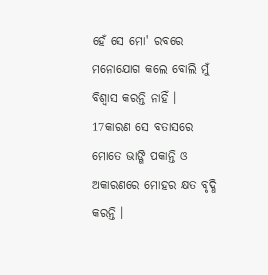ହେଁ ସେ ମୋ' ରବରେ ମନୋଯୋଗ କଲେ ବୋଲି ମୁଁ ବିଶ୍ୱାସ କରନ୍ତି ନାହିଁ ।
17କାରଣ ସେ ବତାସରେ ମୋତେ ଭାଙ୍ଗି ପକାନ୍ତି ଓ ଅକାରଣରେ ମୋହର କ୍ଷତ ବୃଦ୍ଧି କରନ୍ତି ।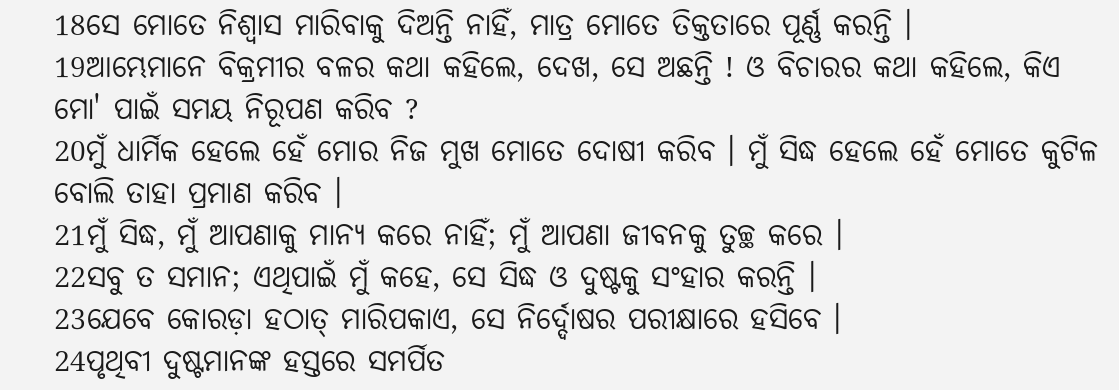18ସେ ମୋତେ ନିଶ୍ୱାସ ମାରିବାକୁ ଦିଅନ୍ତି ନାହିଁ, ମାତ୍ର ମୋତେ ତିକ୍ତତାରେ ପୂର୍ଣ୍ଣ କରନ୍ତି ।
19ଆମ୍ଭେମାନେ ବିକ୍ରମୀର ବଳର କଥା କହିଲେ, ଦେଖ, ସେ ଅଛନ୍ତି ! ଓ ବିଚାରର କଥା କହିଲେ, କିଏ ମୋ' ପାଇଁ ସମୟ ନିରୂପଣ କରିବ ?
20ମୁଁ ଧାର୍ମିକ ହେଲେ ହେଁ ମୋର ନିଜ ମୁଖ ମୋତେ ଦୋଷୀ କରିବ । ମୁଁ ସିଦ୍ଧ ହେଲେ ହେଁ ମୋତେ କୁଟିଳ ବୋଲି ତାହା ପ୍ରମାଣ କରିବ ।
21ମୁଁ ସିଦ୍ଧ, ମୁଁ ଆପଣାକୁ ମାନ୍ୟ କରେ ନାହିଁ; ମୁଁ ଆପଣା ଜୀବନକୁ ତୁଚ୍ଛ କରେ ।
22ସବୁ ତ ସମାନ; ଏଥିପାଇଁ ମୁଁ କହେ, ସେ ସିଦ୍ଧ ଓ ଦୁଷ୍ଟକୁ ସଂହାର କରନ୍ତି ।
23ଯେବେ କୋରଡ଼ା ହଠାତ୍ ମାରିପକାଏ, ସେ ନିର୍ଦ୍ଦୋଷର ପରୀକ୍ଷାରେ ହସିବେ ।
24ପୃଥିବୀ ଦୁଷ୍ଟମାନଙ୍କ ହସ୍ତରେ ସମର୍ପିତ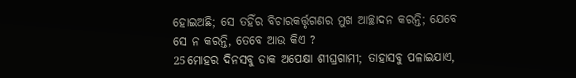ହୋଇଅଛି; ସେ ତହିଁର ବିଚାରକର୍ତ୍ତୃଗଣର ମୁଖ ଆଚ୍ଛାଦନ କରନ୍ତି; ଯେବେ ସେ ନ କରନ୍ତି, ତେବେ ଆଉ କିଏ ?
25ମୋହର ଦିନସବୁ ଡାକ ଅପେକ୍ଷା ଶୀଘ୍ରଗାମୀ; ତାହାସବୁ ପଳାଇଯାଏ,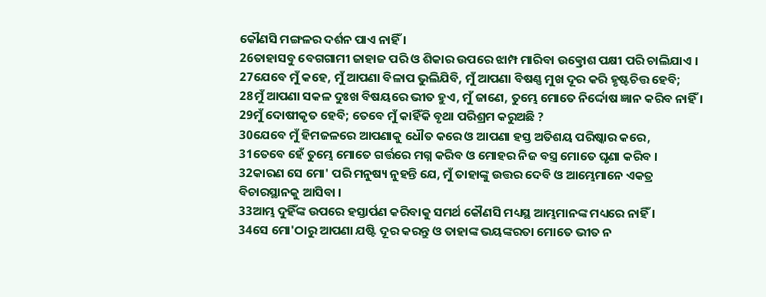କୌଣସି ମଙ୍ଗଳର ଦର୍ଶନ ପାଏ ନାହିଁ ।
26ତାହାସବୁ ବେଗଗାମୀ ଜାହାଜ ପରି ଓ ଶିକାର ଉପରେ ଝାମ୍ପ ମାରିବା ଉତ୍କ୍ରୋଶ ପକ୍ଷୀ ପରି ଚାଲିଯାଏ ।
27ଯେବେ ମୁଁ କହେ, ମୁଁ ଆପଣା ବିଳାପ ଭୁଲିଯିବି, ମୁଁ ଆପଣା ବିଷଣ୍ଣ ମୁଖ ଦୂର କରି ହୃଷ୍ଟଚିତ୍ତ ହେବି;
28ମୁଁ ଆପଣା ସକଳ ଦୁଃଖ ବିଷୟରେ ଭୀତ ହୁଏ, ମୁଁ ଜାଣେ, ତୁମ୍ଭେ ମୋତେ ନିର୍ଦ୍ଦୋଷ ଜ୍ଞାନ କରିବ ନାହିଁ ।
29ମୁଁ ଦୋଷୀକୃତ ହେବି; ତେବେ ମୁଁ କାହିଁକି ବୃଥା ପରିଶ୍ରମ କରୁଅଛି ?
30ଯେବେ ମୁଁ ହିମଜଳରେ ଆପଣାକୁ ଧୌତ କରେ ଓ ଆପଣା ହସ୍ତ ଅତିଶୟ ପରିଷ୍କାର କରେ,
31ତେବେ ହେଁ ତୁମ୍ଭେ ମୋତେ ଗର୍ତ୍ତରେ ମଗ୍ନ କରିବ ଓ ମୋହର ନିଜ ବସ୍ତ୍ର ମୋତେ ଘୃଣା କରିବ ।
32କାରଣ ସେ ମୋ' ପରି ମନୁଷ୍ୟ ନୁହନ୍ତି ଯେ, ମୁଁ ତାହାଙ୍କୁ ଉତ୍ତର ଦେବି ଓ ଆମ୍ଭେମାନେ ଏକତ୍ର ବିଚାରସ୍ଥାନକୁ ଆସିବା ।
33ଆମ୍ଭ ଦୁହିଁଙ୍କ ଉପରେ ହସ୍ତାର୍ପଣ କରିବାକୁ ସମର୍ଥ କୌଣସି ମଧ୍ୟସ୍ଥ ଆମ୍ଭମାନଙ୍କ ମଧ୍ୟରେ ନାହିଁ ।
34ସେ ମୋ'ଠାରୁ ଆପଣା ଯଷ୍ଟି ଦୂର କରନ୍ତୁ ଓ ତାହାଙ୍କ ଭୟଙ୍କରତା ମୋତେ ଭୀତ ନ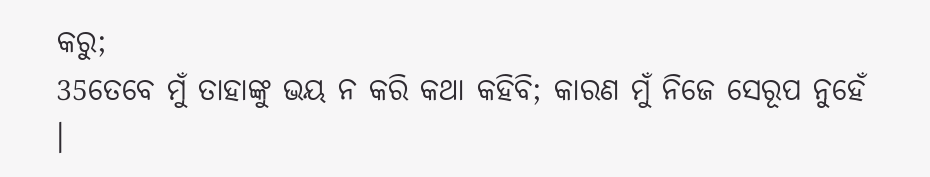କରୁ;
35ତେବେ ମୁଁ ତାହାଙ୍କୁ ଭୟ ନ କରି କଥା କହିବି; କାରଣ ମୁଁ ନିଜେ ସେରୂପ ନୁହେଁ ।